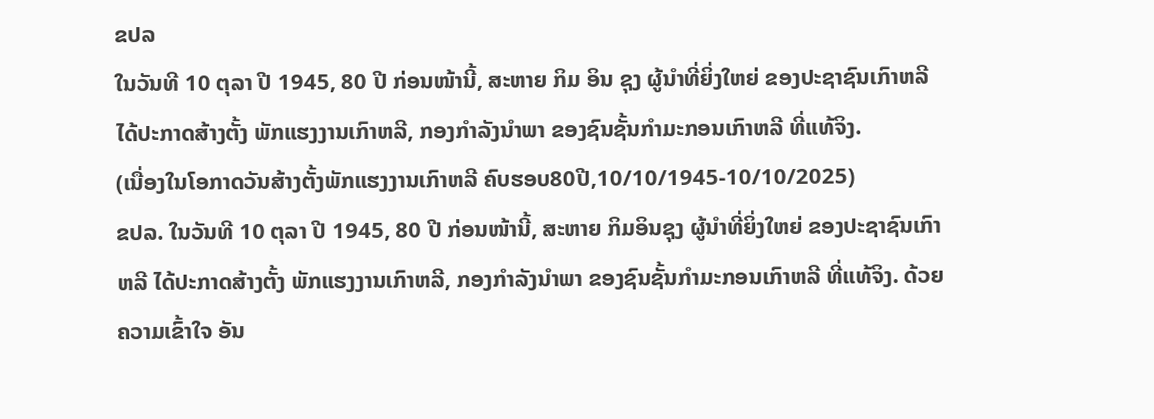ຂປລ
ໃນວັນທີ 10 ຕຸລາ ປີ 1945, 80 ປີ ກ່ອນໜ້ານີ້, ສະຫາຍ ກິມ ອິນ ຊຸງ ຜູ້ນຳທີ່ຍິ່ງໃຫຍ່ ຂອງປະຊາຊົນເກົາຫລີ ໄດ້ປະກາດສ້າງຕັ້ງ ພັກແຮງງານເກົາຫລີ, ກອງກຳລັງນຳພາ ຂອງຊົນຊັ້ນກຳມະກອນເກົາຫລີ ທີ່ແທ້ຈິງ.
(ເນື່ອງໃນໂອກາດວັນສ້າງຕັ້ງພັກແຮງງານເກົາຫລີ ຄົບຮອບ80ປີ,10/10/1945-10/10/2025)
ຂປລ. ໃນວັນທີ 10 ຕຸລາ ປີ 1945, 80 ປີ ກ່ອນໜ້ານີ້, ສະຫາຍ ກິມອິນຊຸງ ຜູ້ນຳທີ່ຍິ່ງໃຫຍ່ ຂອງປະຊາຊົນເກົາຫລີ ໄດ້ປະກາດສ້າງຕັ້ງ ພັກແຮງງານເກົາຫລີ, ກອງກຳລັງນຳພາ ຂອງຊົນຊັ້ນກຳມະກອນເກົາຫລີ ທີ່ແທ້ຈິງ. ດ້ວຍຄວາມເຂົ້າໃຈ ອັນ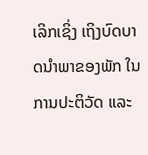ເລິກເຊິ່ງ ເຖິງບົດບາດນຳພາຂອງພັກ ໃນການປະຕິວັດ ແລະ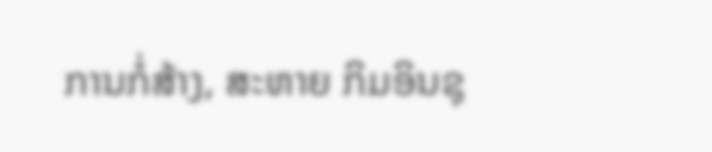ການກໍ່ສ້າງ, ສະຫາຍ ກິມອິນຊຸ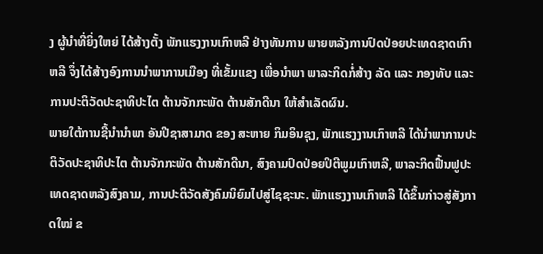ງ ຜູ້ນຳທີ່ຍິ່ງໃຫຍ່ ໄດ້ສ້າງຕັ້ງ ພັກແຮງງານເກົາຫລີ ຢ່າງທັນການ ພາຍຫລັງການປົດປ່ອຍປະເທດຊາດເກົາຫລີ ຈຶ່ງໄດ້ສ້າງອົງການນຳພາການເມືອງ ທີ່ເຂັ້ມແຂງ ເພື່ອນຳພາ ພາລະກິດກໍ່ສ້າງ ລັດ ແລະ ກອງທັບ ແລະ ການປະຕິວັດປະຊາທິປະໄຕ ຕ້ານຈັກກະພັດ ຕ້ານສັກດີນາ ໃຫ້ສຳເລັດຜົນ.
ພາຍໃຕ້ການຊີ້ນຳນຳພາ ອັນປີຊາສາມາດ ຂອງ ສະຫາຍ ກິມອິນຊຸງ, ພັກແຮງງານເກົາຫລີ ໄດ້ນຳພາການປະຕິວັດປະຊາທິປະໄຕ ຕ້ານຈັກກະພັດ ຕ້ານສັກດີນາ, ສົງຄາມປົດປ່ອຍປິຕີພູມເກົາຫລີ, ພາລະກິດຟື້ນຟູປະເທດຊາດຫລັງສົງຄາມ, ການປະຕິວັດສັງຄົມນິຍົມໄປສູ່ໄຊຊະນະ. ພັກແຮງງານເກົາຫລີ ໄດ້ຂຶ້ນກ່າວສູ່ສັງກາດໃໝ່ ຂ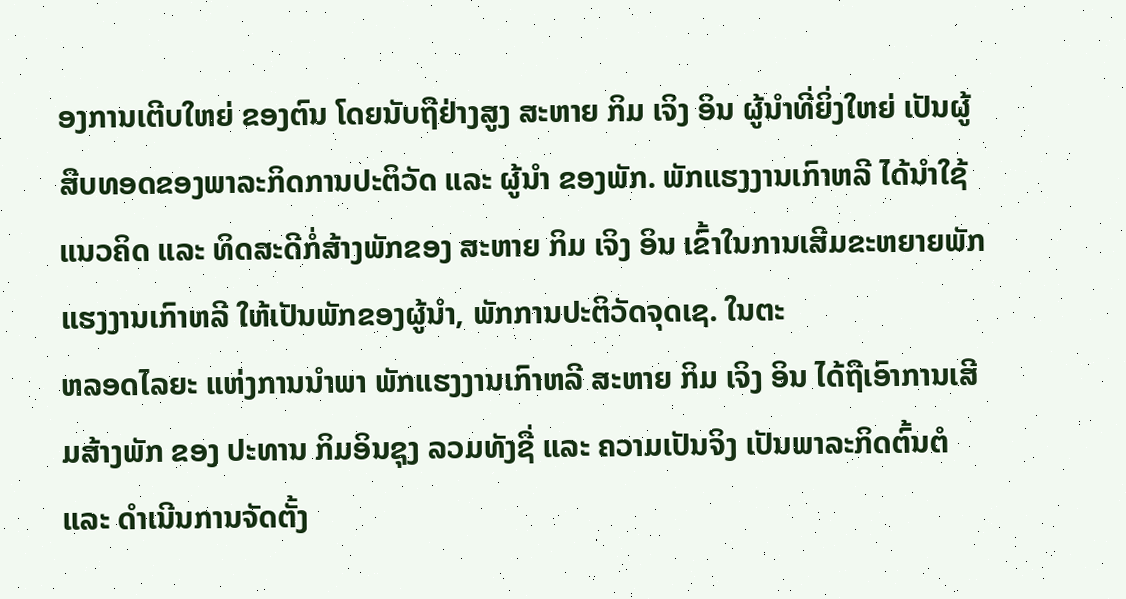ອງການເຕີບໃຫຍ່ ຂອງຕົນ ໂດຍນັບຖືຢ່າງສູງ ສະຫາຍ ກິມ ເຈິງ ອິນ ຜູ້ນຳທີ່ຍິ່ງໃຫຍ່ ເປັນຜູ້ສືບທອດຂອງພາລະກິດການປະຕິວັດ ແລະ ຜູ້ນຳ ຂອງພັກ. ພັກແຮງງານເກົາຫລີ ໄດ້ນຳໃຊ້ແນວຄິດ ແລະ ທິດສະດີກໍ່ສ້າງພັກຂອງ ສະຫາຍ ກິມ ເຈິງ ອິນ ເຂົ້າໃນການເສີມຂະຫຍາຍພັກ ແຮງງານເກົາຫລີ ໃຫ້ເປັນພັກຂອງຜູ້ນຳ, ພັກການປະຕິວັດຈຸດເຊ. ໃນຕະ
ຫລອດໄລຍະ ແຫ່ງການນຳພາ ພັກແຮງງານເກົາຫລີ ສະຫາຍ ກິມ ເຈິງ ອິນ ໄດ້ຖືເອົາການເສີມສ້າງພັກ ຂອງ ປະທານ ກິມອິນຊຸງ ລວມທັງຊື່ ແລະ ຄວາມເປັນຈິງ ເປັນພາລະກິດຕົ້ນຕໍ ແລະ ດຳເນີນການຈັດຕັ້ງ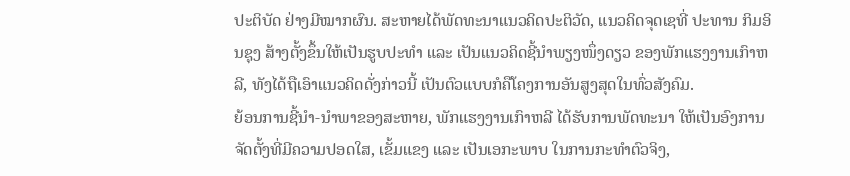ປະຕິບັດ ຢ່າງມີໝາກຜົນ. ສະຫາຍໄດ້ພັດທະນາແນວຄິດປະຕິວັດ, ແນວຄິດຈຸດເຊທີ່ ປະທານ ກິມອິນຊຸງ ສ້າງຕັ້ງຂຶ້ນໃຫ້ເປັນຮູບປະທຳ ແລະ ເປັນແນວຄິດຊີ້ນຳພຽງໜຶ່ງດຽວ ຂອງພັກແຮງງານເກົາຫລີ, ທັງໄດ້ຖືເອົາແນວຄິດດັ່ງກ່າວນີ້ ເປັນຕົວແບບກໍຄືໂຄງການອັນສູງສຸດໃນທົ່ວສັງຄົມ.
ຍ້ອນການຊີ້ນຳ-ນຳພາຂອງສະຫາຍ, ພັກແຮງງານເກົາຫລີ ໄດ້ຮັບການພັດທະນາ ໃຫ້ເປັນອົງການຈັດຕັ້ງທີ່ມີຄວາມປອດໃສ, ເຂັ້ມແຂງ ແລະ ເປັນເອກະພາບ ໃນການກະທຳຕົວຈິງ,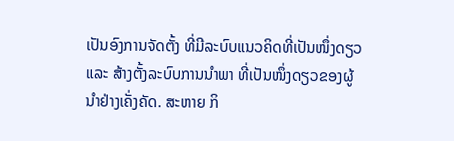ເປັນອົງການຈັດຕັ້ງ ທີ່ມີລະບົບແນວຄິດທີ່ເປັນໜຶ່ງດຽວ ແລະ ສ້າງຕັ້ງລະບົບການນຳພາ ທີ່ເປັນໜຶ່ງດຽວຂອງຜູ້ນຳຢ່າງເຄັ່ງຄັດ. ສະຫາຍ ກິ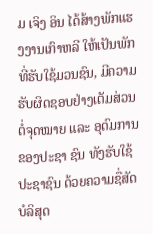ມ ເຈິງ ອິນ ໄດ້ສ້າງພັກແຮງງານເກົາຫລີ ໃຫ້ເປັນພັກທີ່ຮັບໃຊ້ມວນຊົນ, ມີຄວາມຮັບຜິດຊອບຢ່າງເຕັມສ່ວນ ຕໍ່ຈຸດໝາຍ ແລະ ອຸດົມການຂອງປະຊາ ຊົນ ທັງຮັບໃຊ້ປະຊາຊົນ ດ້ວຍຄວາມຊື່ສັດບໍລິສຸດ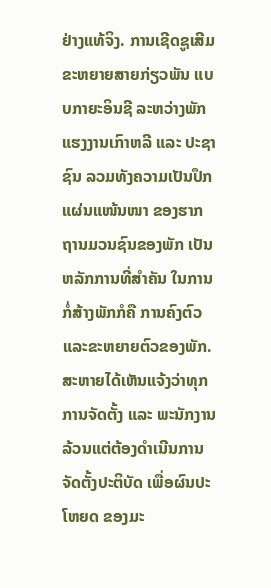ຢ່າງແທ້ຈິງ. ການເຊີດຊູເສີມຂະຫຍາຍສາຍກ່ຽວພັນ ແບບກາຍະອິນຊີ ລະຫວ່າງພັກແຮງງານເກົາຫລີ ແລະ ປະຊາຊົນ ລວມທັງຄວາມເປັນປຶກແຜ່ນແໜ້ນໜາ ຂອງຮາກຖານມວນຊົນຂອງພັກ ເປັນຫລັກການທີ່ສຳຄັນ ໃນການກໍ່ສ້າງພັກກໍຄື ການຄົງຕົວແລະຂະຫຍາຍຕົວຂອງພັກ. ສະຫາຍໄດ້ເຫັນແຈ້ງວ່າທຸກການຈັດຕັ້ງ ແລະ ພະນັກງານ ລ້ວນແຕ່ຕ້ອງດຳເນີນການຈັດຕັ້ງປະຕິບັດ ເພື່ອຜົນປະໂຫຍດ ຂອງມະ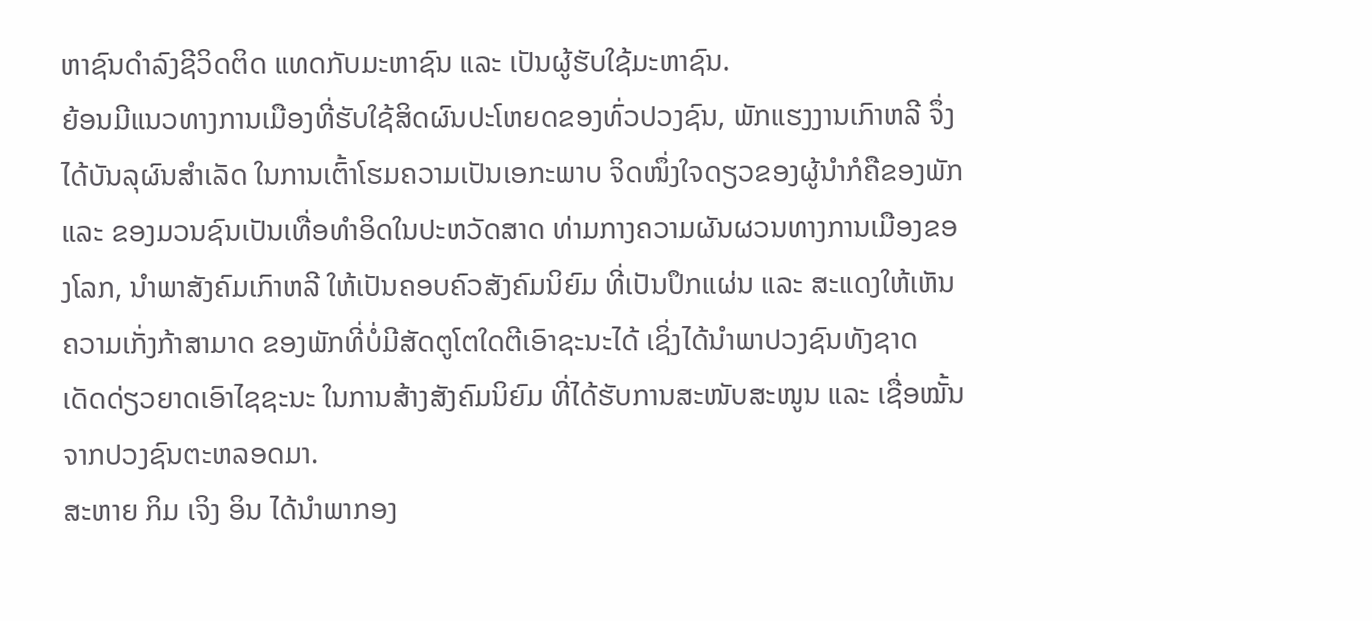ຫາຊົນດຳລົງຊີວິດຕິດ ແທດກັບມະຫາຊົນ ແລະ ເປັນຜູ້ຮັບໃຊ້ມະຫາຊົນ.
ຍ້ອນມີແນວທາງການເມືອງທີ່ຮັບໃຊ້ສິດຜົນປະໂຫຍດຂອງທົ່ວປວງຊົນ, ພັກແຮງງານເກົາຫລີ ຈຶ່ງໄດ້ບັນລຸຜົນສຳເລັດ ໃນການເຕົ້າໂຮມຄວາມເປັນເອກະພາບ ຈິດໜຶ່ງໃຈດຽວຂອງຜູ້ນຳກໍຄືຂອງພັກ ແລະ ຂອງມວນຊົນເປັນເທື່ອທຳອິດໃນປະຫວັດສາດ ທ່າມກາງຄວາມຜັນຜວນທາງການເມືອງຂອງໂລກ, ນຳພາສັງຄົມເກົາຫລີ ໃຫ້ເປັນຄອບຄົວສັງຄົມນິຍົມ ທີ່ເປັນປຶກແຜ່ນ ແລະ ສະແດງໃຫ້ເຫັນຄວາມເກັ່ງກ້າສາມາດ ຂອງພັກທີ່ບໍ່ມີສັດຕູໂຕໃດຕີເອົາຊະນະໄດ້ ເຊິ່ງໄດ້ນຳພາປວງຊົນທັງຊາດ ເດັດດ່ຽວຍາດເອົາໄຊຊະນະ ໃນການສ້າງສັງຄົມນິຍົມ ທີ່ໄດ້ຮັບການສະໜັບສະໜູນ ແລະ ເຊື່ອໝັ້ນຈາກປວງຊົນຕະຫລອດມາ.
ສະຫາຍ ກິມ ເຈິງ ອິນ ໄດ້ນຳພາກອງ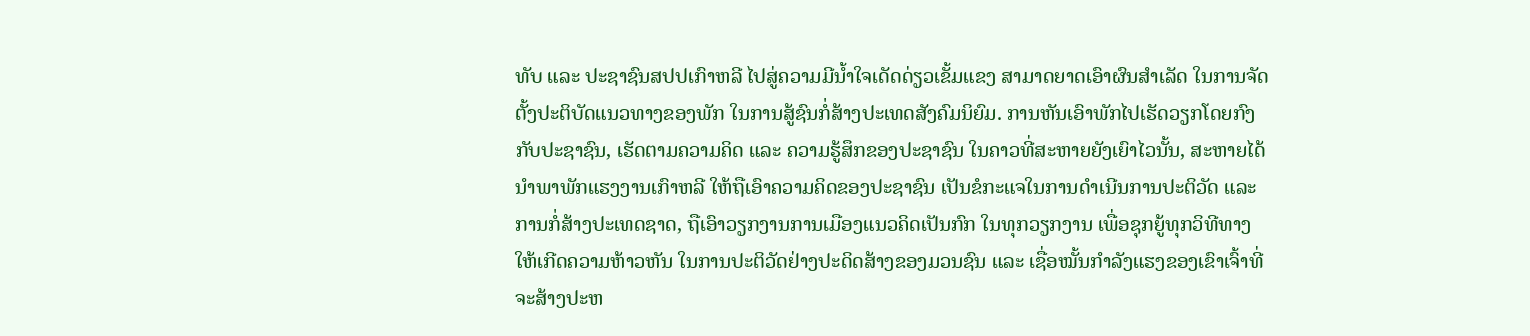ທັບ ແລະ ປະຊາຊົນສປປເກົາຫລີ ໄປສູ່ຄວາມມີນ້ຳໃຈເດັດດ່ຽວເຂັ້ມແຂງ ສາມາດຍາດເອົາຜົນສຳເລັດ ໃນການຈັດຕັ້ງປະຕິບັດແນວທາງຂອງພັກ ໃນການສູ້ຊົນກໍ່ສ້າງປະເທດສັງຄົມນິຍົມ. ການຫັນເອົາພັກໄປເຮັດວຽກໂດຍກົງກັບປະຊາຊົນ, ເຮັດຕາມຄວາມຄິດ ແລະ ຄວາມຮູ້ສຶກຂອງປະຊາຊົນ ໃນຄາວທີ່ສະຫາຍຍັງເຍົາໄວນັ້ນ, ສະຫາຍໄດ້ນຳພາພັກແຮງງານເກົາຫລີ ໃຫ້ຖືເອົາຄວາມຄິດຂອງປະຊາຊົນ ເປັນຂໍກະແຈໃນການດຳເນີນການປະຕິວັດ ແລະ ການກໍ່ສ້າງປະເທດຊາດ, ຖືເອົາວຽກງານການເມືອງແນວຄິດເປັນກົກ ໃນທຸກວຽກງານ ເພື່ອຊຸກຍູ້ທຸກວິທີທາງໃຫ້ເກີດຄວາມຫ້າວຫັນ ໃນການປະຕິວັດຢ່າງປະດິດສ້າງຂອງມວນຊົນ ແລະ ເຊື່ອໝັ້ນກຳລັງແຮງຂອງເຂົາເຈົ້າທີ່ຈະສ້າງປະຫ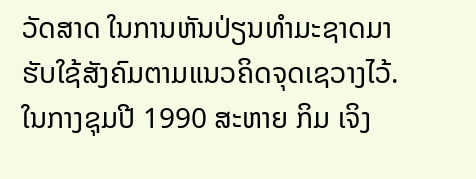ວັດສາດ ໃນການຫັນປ່ຽນທຳມະຊາດມາຮັບໃຊ້ສັງຄົມຕາມແນວຄິດຈຸດເຊວາງໄວ້.
ໃນກາງຊຸມປີ 1990 ສະຫາຍ ກິມ ເຈິງ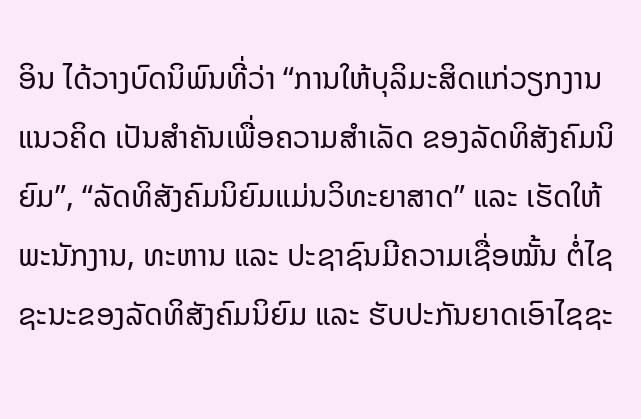ອິນ ໄດ້ວາງບົດນິພົນທີ່ວ່າ “ການໃຫ້ບຸລິມະສິດແກ່ວຽກງານແນວຄິດ ເປັນສຳຄັນເພື່ອຄວາມສຳເລັດ ຂອງລັດທິສັງຄົມນິຍົມ”, “ລັດທິສັງຄົມນິຍົມແມ່ນວິທະຍາສາດ” ແລະ ເຮັດໃຫ້ພະນັກງານ, ທະຫານ ແລະ ປະຊາຊົນມີຄວາມເຊື່ອໝັ້ນ ຕໍ່ໄຊຊະນະຂອງລັດທິສັງຄົມນິຍົມ ແລະ ຮັບປະກັນຍາດເອົາໄຊຊະ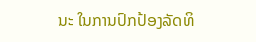ນະ ໃນການປົກປ້ອງລັດທິ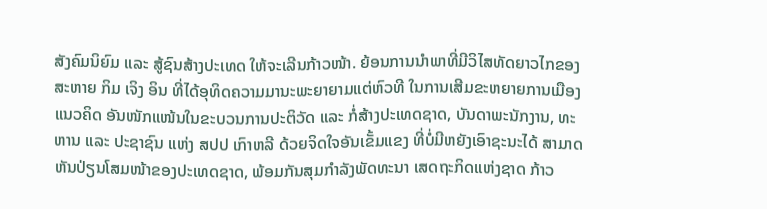ສັງຄົມນິຍົມ ແລະ ສູ້ຊົນສ້າງປະເທດ ໃຫ້ຈະເລີນກ້າວໜ້າ. ຍ້ອນການນຳພາທີ່ມີວິໄສທັດຍາວໄກຂອງ ສະຫາຍ ກິມ ເຈິງ ອິນ ທີ່ໄດ້ອຸທິດຄວາມມານະພະຍາຍາມແຕ່ຫົວທີ ໃນການເສີມຂະຫຍາຍການເມືອງແນວຄິດ ອັນໜັກແໜ້ນໃນຂະບວນການປະຕິວັດ ແລະ ກໍ່ສ້າງປະເທດຊາດ, ບັນດາພະນັກງານ, ທະຫານ ແລະ ປະຊາຊົນ ແຫ່ງ ສປປ ເກົາຫລີ ດ້ວຍຈິດໃຈອັນເຂັ້ມແຂງ ທີ່ບໍ່ມີຫຍັງເອົາຊະນະໄດ້ ສາມາດຫັນປ່ຽນໂສມໜ້າຂອງປະເທດຊາດ, ພ້ອມກັນສຸມກຳລັງພັດທະນາ ເສດຖະກິດແຫ່ງຊາດ ກ້າວ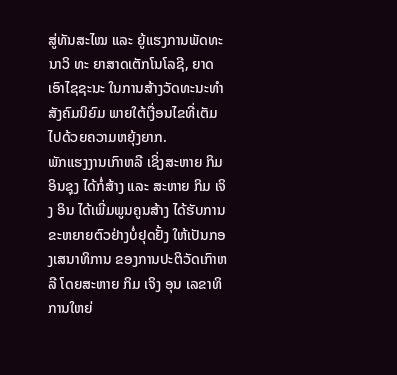ສູ່ທັນສະໄໝ ແລະ ຍູ້ແຮງການພັດທະນາວິ ທະ ຍາສາດເຕັກໂນໂລຊີ, ຍາດເອົາໄຊຊະນະ ໃນການສ້າງວັດທະນະທຳສັງຄົມນິຍົມ ພາຍໃຕ້ເງື່ອນໄຂທີ່ເຕັມໄປດ້ວຍຄວາມຫຍຸ້ງຍາກ.
ພັກແຮງງານເກົາຫລີ ເຊິ່ງສະຫາຍ ກິມອິນຊຸງ ໄດ້ກໍ່ສ້າງ ແລະ ສະຫາຍ ກິມ ເຈິງ ອິນ ໄດ້ເພີ່ມພູນຄູນສ້າງ ໄດ້ຮັບການຂະຫຍາຍຕົວຢ່າງບໍ່ຢຸດຢັ້ງ ໃຫ້ເປັນກອງເສນາທິການ ຂອງການປະຕິວັດເກົາຫລີ ໂດຍສະຫາຍ ກິມ ເຈິງ ອຸນ ເລຂາທິ ການໃຫຍ່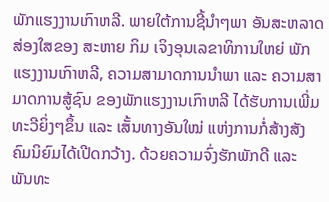ພັກແຮງງານເກົາຫລີ. ພາຍໃຕ້ການຊີ້ນຳໆພາ ອັນສະຫລາດສ່ອງໃສຂອງ ສະຫາຍ ກິມ ເຈິງອຸນເລຂາທິການໃຫຍ່ ພັກແຮງງານເກົາຫລີ, ຄວາມສາມາດການນຳພາ ແລະ ຄວາມສາມາດການສູ້ຊົນ ຂອງພັກແຮງງານເກົາຫລີ ໄດ້ຮັບການເພີ່ມທະວີຍິ່ງໆຂຶ້ນ ແລະ ເສັ້ນທາງອັນໃໝ່ ແຫ່ງການກໍ່ສ້າງສັງຄົມນິຍົມໄດ້ເປີດກວ້າງ. ດ້ວຍຄວາມຈົ່ງຮັກພັກດີ ແລະ ພັນທະ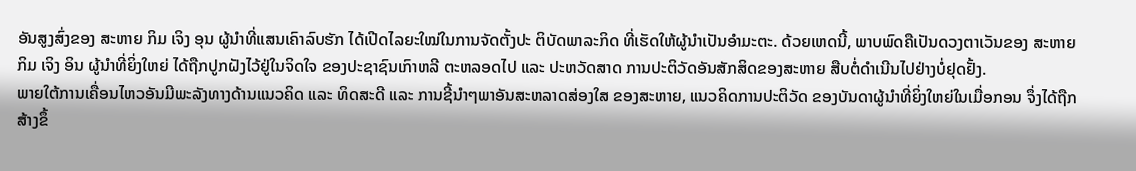ອັນສູງສົ່ງຂອງ ສະຫາຍ ກິມ ເຈິງ ອຸນ ຜູ້ນຳທີ່ແສນເຄົາລົບຮັກ ໄດ້ເປີດໄລຍະໃໝ່ໃນການຈັດຕັ້ງປະ ຕິບັດພາລະກິດ ທີ່ເຮັດໃຫ້ຜູ້ນຳເປັນອຳມະຕະ. ດ້ວຍເຫດນີ້, ພາບພົດຄືເປັນດວງຕາເວັນຂອງ ສະຫາຍ ກິມ ເຈິງ ອິນ ຜູ້ນຳທີ່ຍິ່ງໃຫຍ່ ໄດ້ຖືກປູກຝັງໄວ້ຢູ່ໃນຈິດໃຈ ຂອງປະຊາຊົນເກົາຫລີ ຕະຫລອດໄປ ແລະ ປະຫວັດສາດ ການປະຕິວັດອັນສັກສິດຂອງສະຫາຍ ສືບຕໍ່ດຳເນີນໄປຢ່າງບໍ່ຢຸດຢັ້ງ.
ພາຍໃຕ້ການເຄື່ອນໄຫວອັນມີພະລັງທາງດ້ານແນວຄິດ ແລະ ທິດສະດີ ແລະ ການຊີ້ນຳໆພາອັນສະຫລາດສ່ອງໃສ ຂອງສະຫາຍ, ແນວຄິດການປະຕິວັດ ຂອງບັນດາຜູ້ນໍາທີ່ຍິ່ງໃຫຍ່ໃນເມື່ອກອນ ຈຶ່ງໄດ້ຖືກສ້າງຂຶ້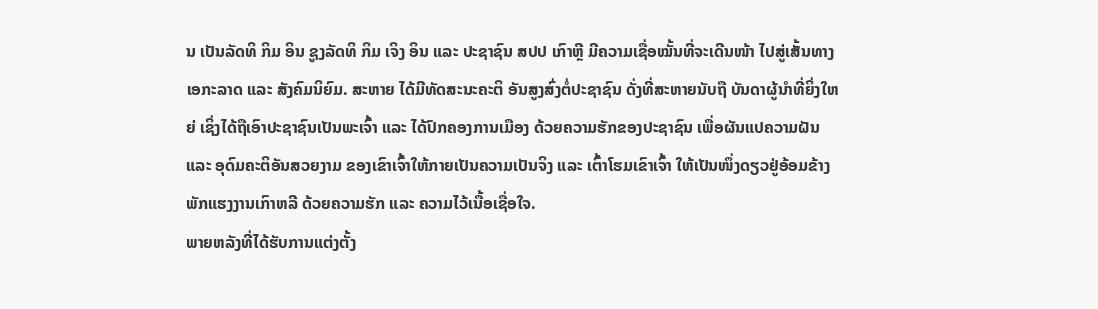ນ ເປັນລັດທິ ກິມ ອິນ ຊູງລັດທິ ກິມ ເຈິງ ອິນ ແລະ ປະຊາຊົນ ສປປ ເກົາຫຼີ ມີຄວາມເຊື່ອໝັ້ນທີ່ຈະເດີນໜ້າ ໄປສູ່ເສັ້ນທາງເອກະລາດ ແລະ ສັງຄົມນິຍົມ. ສະຫາຍ ໄດ້ມີທັດສະນະຄະຕິ ອັນສູງສົ່ງຕໍ່ປະຊາຊົນ ດັ່ງທີ່ສະຫາຍນັບຖື ບັນດາຜູ້ນຳທີ່ຍິ່ງໃຫຍ່ ເຊິ່ງໄດ້ຖືເອົາປະຊາຊົນເປັນພະເຈົ້າ ແລະ ໄດ້ປົກຄອງການເມືອງ ດ້ວຍຄວາມຮັກຂອງປະຊາຊົນ ເພື່ອຜັນແປຄວາມຝັນ ແລະ ອຸດົມຄະຕິອັນສວຍງາມ ຂອງເຂົາເຈົ້າໃຫ້ກາຍເປັນຄວາມເປັນຈິງ ແລະ ເຕົ້າໂຮມເຂົາເຈົ້າ ໃຫ້ເປັນໜຶ່ງດຽວຢູ່ອ້ອມຂ້າງພັກແຮງງານເກົາຫລີ ດ້ວຍຄວາມຮັກ ແລະ ຄວາມໄວ້ເນື້ອເຊື່ອໃຈ.
ພາຍຫລັງທີ່ໄດ້ຮັບການແຕ່ງຕັ້ງ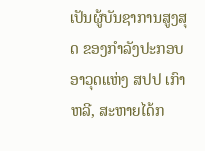ເປັນຜູ້ບັນຊາການສູງສຸດ ຂອງກຳລັງປະກອບອາວຸດແຫ່ງ ສປປ ເກົາຫລີ, ສະຫາຍໄດ້ກ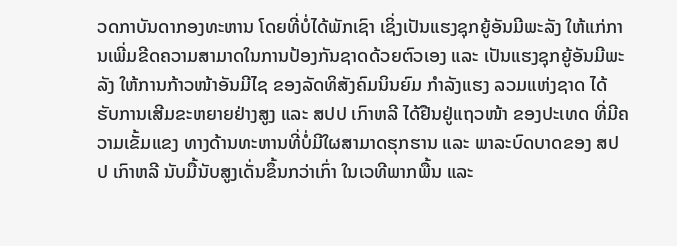ວດກາບັນດາກອງທະຫານ ໂດຍທີ່ບໍ່ໄດ້ພັກເຊົາ ເຊິ່ງເປັນແຮງຊຸກຍູ້ອັນມີພະລັງ ໃຫ້ແກ່ການເພີ່ມຂີດຄວາມສາມາດໃນການປ້ອງກັນຊາດດ້ວຍຕົວເອງ ແລະ ເປັນແຮງຊຸກຍູ້ອັນມີພະລັງ ໃຫ້ການກ້າວໜ້າອັນມີໄຊ ຂອງລັດທິສັງຄົມນິນຍົມ ກຳລັງແຮງ ລວມແຫ່ງຊາດ ໄດ້ຮັບການເສີມຂະຫຍາຍຢ່າງສູງ ແລະ ສປປ ເກົາຫລີ ໄດ້ຢືນຢູ່ແຖວໜ້າ ຂອງປະເທດ ທີ່ມີຄວາມເຂັ້ມແຂງ ທາງດ້ານທະຫານທີ່ບໍ່ມີໃຜສາມາດຮຸກຮານ ແລະ ພາລະບົດບາດຂອງ ສປປ ເກົາຫລີ ນັບມື້ນັບສູງເດັ່ນຂຶ້ນກວ່າເກົ່າ ໃນເວທີພາກພື້ນ ແລະ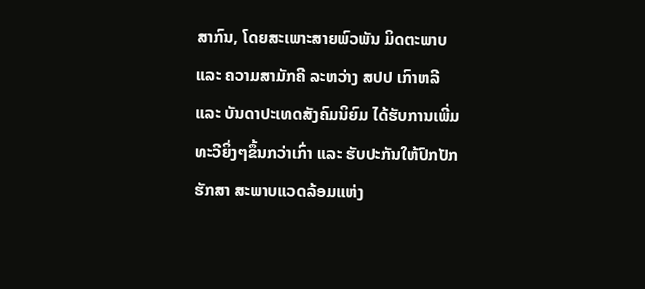ສາກົນ, ໂດຍສະເພາະສາຍພົວພັນ ມິດຕະພາບ ແລະ ຄວາມສາມັກຄີ ລະຫວ່າງ ສປປ ເກົາຫລີ ແລະ ບັນດາປະເທດສັງຄົມນິຍົມ ໄດ້ຮັບການເພີ່ມທະວີຍິ່ງໆຂຶ້ນກວ່າເກົ່າ ແລະ ຮັບປະກັນໃຫ້ປົກປັກຮັກສາ ສະພາບແວດລ້ອມແຫ່ງ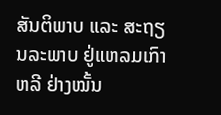ສັນຕິພາບ ແລະ ສະຖຽນລະພາບ ຢູ່ແຫລມເກົາຫລີ ຢ່າງໝັ້ນ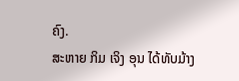ຄົງ.
ສະຫາຍ ກິມ ເຈິງ ອຸນ ໄດ້ທັບມ້າງ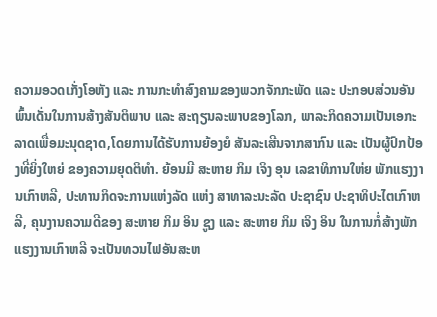ຄວາມອວດເກັ່ງໂອຫັງ ແລະ ການກະທໍາສົງຄາມຂອງພວກຈັກກະພັດ ແລະ ປະກອບສ່ວນອັນພົ້ນເດັ່ນໃນການສ້າງສັນຕິພາບ ແລະ ສະຖຽນລະພາບຂອງໂລກ, ພາລະກິດຄວາມເປັນເອກະ
ລາດເພື່ອມະນຸດຊາດ,ໂດຍການໄດ້ຮັບການຍ້ອງຍໍ ສັນລະເສີນຈາກສາກົນ ແລະ ເປັນຜູ້ປົກປ້ອງທີ່ຍິ່ງໃຫຍ່ ຂອງຄວາມຍຸດຕິທໍາ. ຍ້ອນມີ ສະຫາຍ ກິມ ເຈິງ ອຸນ ເລຂາທິການໃຫ່ຍ ພັກແຮງງານເກົາຫລີ, ປະທານກິດຈະການແຫ່ງລັດ ແຫ່ງ ສາທາລະນະລັດ ປະຊາຊົນ ປະຊາທິປະໄຕເກົາຫລີ, ຄຸນງານຄວາມດີຂອງ ສະຫາຍ ກິມ ອິນ ຊູງ ແລະ ສະຫາຍ ກິມ ເຈິງ ອິນ ໃນການກໍ່ສ້າງພັກແຮງງານເກົາຫລີ ຈະເປັນທວນໄຟອັນສະຫ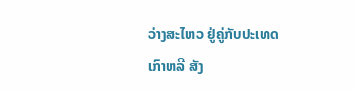ວ່າງສະໄຫວ ຢູ່ຄູ່ກັບປະເທດເກົາຫລີ ສັງ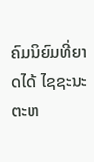ຄົມນິຍົມທີ່ຍາດໄດ້ ໄຊຊະນະຕະຫ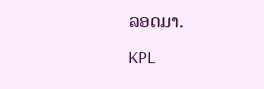ລອດມາ.
KPL